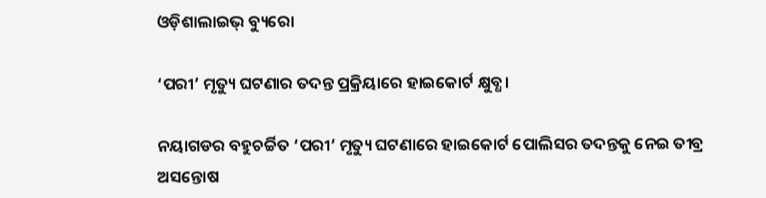ଓଡ଼ିଶାଲାଇଭ୍ ବ୍ୟୁରୋ

‘ପରୀ’ ମୃତ୍ୟୁ ଘଟଣାର ତଦନ୍ତ ପ୍ରକ୍ରିୟାରେ ହାଇକୋର୍ଟ କ୍ଷୁବ୍ଧ।

ନୟାଗଡର ବହୁଚର୍ଚ୍ଚିତ ‘ପରୀ’ ମୃତ୍ୟୁ ଘଟଣାରେ ହାଇକୋର୍ଟ ପୋଲିସର ତଦନ୍ତକୁ ନେଇ ତୀବ୍ର ଅସନ୍ତୋଷ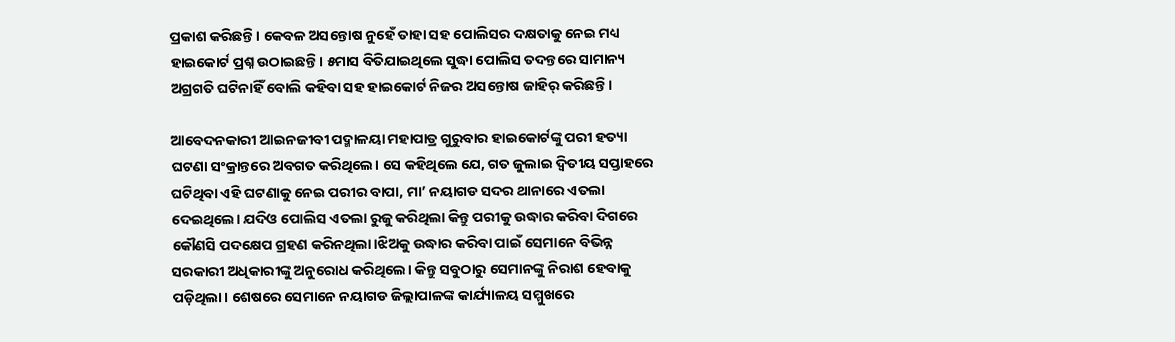ପ୍ରକାଶ କରିଛନ୍ତି। କେବଳ ଅସନ୍ତୋଷ ନୁହେଁ ତାହା ସହ ପୋଲିସର ଦକ୍ଷତାକୁ ନେଇ ମଧ୍ୟ ହାଇକୋର୍ଟ ପ୍ରଶ୍ନ ଉଠାଇଛନ୍ତି। ୫ମାସ ବିତିଯାଇଥିଲେ ସୁଦ୍ଧା ପୋଲିସ ତଦନ୍ତରେ ସାମାନ୍ୟ ଅଗ୍ରଗତି ଘଟିନାହିଁ ବୋଲି କହିବା ସହ ହାଇକୋର୍ଟ ନିଜର ଅସନ୍ତୋଷ ଜାହିର୍ କରିଛନ୍ତି।

ଆବେଦନକାରୀ ଆଇନଜୀବୀ ପଦ୍ମାଳୟା ମହାପାତ୍ର ଗୁରୁବାର ହାଇକୋର୍ଟଙ୍କୁ ପରୀ ହତ୍ୟା ଘଟଣା ସଂକ୍ରାନ୍ତରେ ଅବଗତ କରିଥିଲେ। ସେ କହିଥିଲେ ଯେ, ଗତ ଜୁଲାଇ ଦ୍ଵିତୀୟ ସପ୍ତାହରେ ଘଟିଥିବା ଏହି ଘଟଣାକୁ ନେଇ ପରୀର ବାପା, ମା’ ନୟାଗଡ ସଦର ଥାନାରେ ଏତଲା ଦେଇଥିଲେ। ଯଦିଓ ପୋଲିସ ଏତଲା ରୁଜୁ କରିଥିଲା କିନ୍ତୁ ପରୀକୁ ଉଦ୍ଧାର କରିବା ଦିଗରେ କୌଣସି ପଦକ୍ଷେପ ଗ୍ରହଣ କରିନଥିଲା।ଝିଅକୁ ଉଦ୍ଧାର କରିବା ପାଇଁ ସେମାନେ ବିଭିନ୍ନ ସରକାରୀ ଅଧିକାରୀଙ୍କୁ ଅନୁରୋଧ କରିଥିଲେ। କିନ୍ତୁ ସବୁଠାରୁ ସେମାନଙ୍କୁ ନିରାଶ ହେବାକୁ ପଡ଼ିଥିଲା। ଶେଷରେ ସେମାନେ ନୟାଗଡ ଜିଲ୍ଲାପାଳଙ୍କ କାର୍ଯ୍ୟାଳୟ ସମ୍ମୁଖରେ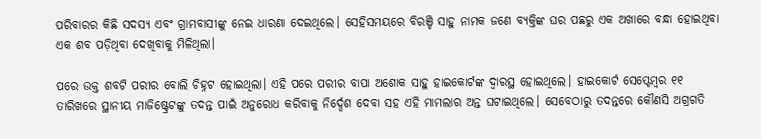ପରିବାରର କିଛି ସଦସ୍ୟ ଏବଂ ଗ୍ରାମବାସୀଙ୍କୁ ନେଇ ଧାରଣା ଦେଇଥିଲେ। ସେହିସମୟରେ ବିରଞ୍ଚି ସାହୁ ନାମକ ଜଣେ ବ୍ୟକ୍ତିଙ୍କ ଘର ପଛରୁ ଏକ ଅଖାରେ ବନ୍ଧା ହୋଇଥିବା ଏକ ଶବ ପଡ଼ିଥିବା ଦେଖିବାକୁ ମିଳିଥିଲା।

ପରେ ଉକ୍ତ ଶବଟି ପରୀର ବୋଲି ଚିହ୍ନଟ ହୋଇଥିଲା। ଏହି ପରେ ପରୀର ବାପା ଅଶୋକ ସାହୁ ହାଇକୋର୍ଟଙ୍କ ଦ୍ଵାରସ୍ଥ ହୋଇଥିଲେ। ହାଇକୋର୍ଟ ସେପ୍ଟେମ୍ବର ୧୧ ତାରିଖରେ ସ୍ଥାନୀୟ ମାଜିଷ୍ଟ୍ରେଟଙ୍କୁ ତଦନ୍ତ ପାଇଁ ଅନୁରୋଧ କରିବାକୁ ନିର୍ଦ୍ଦେଶ ଦେବା ସହ ଏହି ମାମଲାର ଅନ୍ତ ଘଟାଇଥିଲେ। ସେବେଠାରୁ ତଦନ୍ତରେ କୌଣସି ଅଗ୍ରଗତି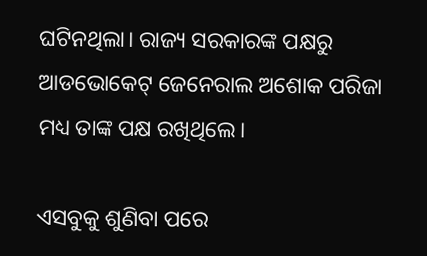ଘଟିନଥିଲା। ରାଜ୍ୟ ସରକାରଙ୍କ ପକ୍ଷରୁ ଆଡଭୋକେଟ୍ ଜେନେରାଲ ଅଶୋକ ପରିଜା ମଧ୍ୟ ତାଙ୍କ ପକ୍ଷ ରଖିଥିଲେ।

ଏସବୁକୁ ଶୁଣିବା ପରେ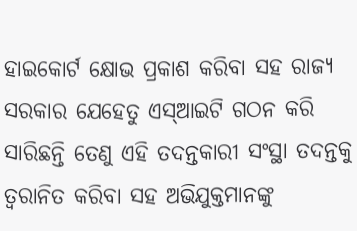ହାଇକୋର୍ଟ କ୍ଷୋଭ ପ୍ରକାଶ କରିବା ସହ ରାଜ୍ୟ ସରକାର ଯେହେତୁ ଏସ୍ଆଇଟି ଗଠନ କରି ସାରିଛନ୍ତି ତେଣୁ ଏହି ତଦନ୍ତକାରୀ ସଂସ୍ଥା ତଦନ୍ତକୁ ତ୍ୱରାନିତ କରିବା ସହ ଅଭିଯୁକ୍ତମାନଙ୍କୁ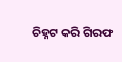ଚିହ୍ନଟ କରି ଗିରଫ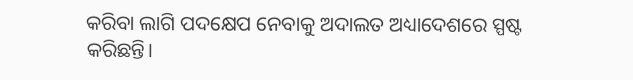କରିବା ଲାଗି ପଦକ୍ଷେପ ନେବାକୁ ଅଦାଲତ ଅଧ୍ୟାଦେଶରେ ସ୍ପଷ୍ଟ କରିଛନ୍ତି।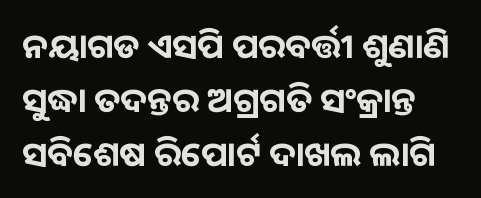ନୟାଗଡ ଏସପି ପରବର୍ତ୍ତୀ ଶୁଣାଣି ସୁଦ୍ଧା ତଦନ୍ତର ଅଗ୍ରଗତି ସଂକ୍ରାନ୍ତ ସବିଶେଷ ରିପୋର୍ଟ ଦାଖଲ ଲାଗି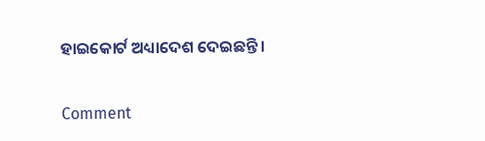ହାଇକୋର୍ଟ ଅଧ୍ୟାଦେଶ ଦେଇଛନ୍ତି।

Comment